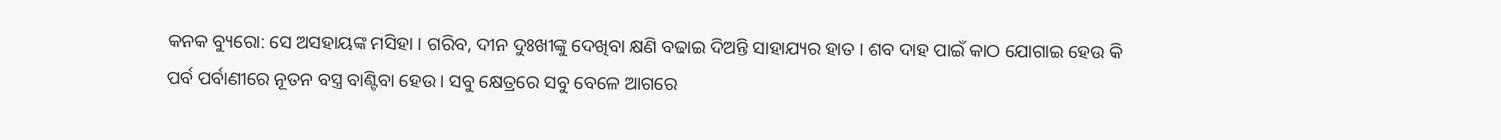କନକ ବ୍ୟୁରୋ: ସେ ଅସହାୟଙ୍କ ମସିହା । ଗରିବ, ଦୀନ ଦୁଃଖୀଙ୍କୁ ଦେଖିବା କ୍ଷଣି ବଢାଇ ଦିଅନ୍ତି ସାହାଯ୍ୟର ହାତ । ଶବ ଦାହ ପାଇଁ କାଠ ଯୋଗାଇ ହେଉ କି ପର୍ବ ପର୍ବାଣୀରେ ନୂତନ ବସ୍ତ୍ର ବାଣ୍ଟିବା ହେଉ । ସବୁ କ୍ଷେତ୍ରରେ ସବୁ ବେଳେ ଆଗରେ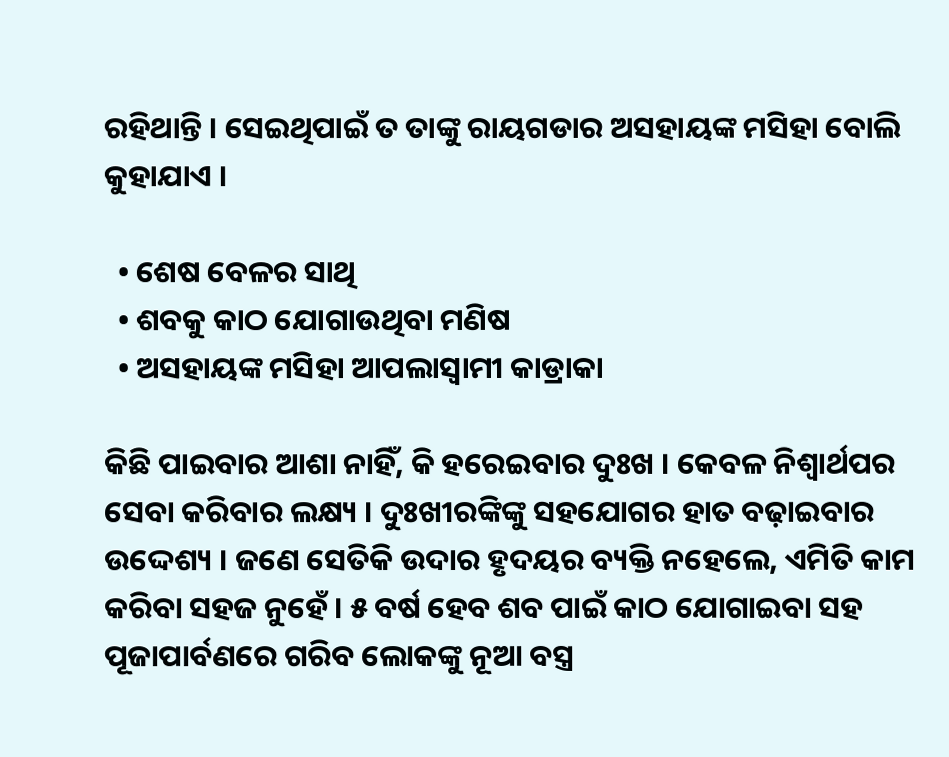ରହିଥାନ୍ତି । ସେଇଥିପାଇଁ ତ ତାଙ୍କୁ ରାୟଗଡାର ଅସହାୟଙ୍କ ମସିହା ବୋଲି କୁହାଯାଏ ।

  • ଶେଷ ବେଳର ସାଥି
  • ଶବକୁ କାଠ ଯୋଗାଉଥିବା ମଣିଷ
  • ଅସହାୟଙ୍କ ମସିହା ଆପଲାସ୍ୱାମୀ କାଡ୍ରାକା

କିଛି ପାଇବାର ଆଶା ନାହିଁ, କି ହରେଇବାର ଦୁଃଖ । କେବଳ ନିଶ୍ୱାର୍ଥପର ସେବା କରିବାର ଲକ୍ଷ୍ୟ । ଦୁଃଖୀରଙ୍କିଙ୍କୁ ସହଯୋଗର ହାତ ବଢ଼ାଇବାର ଉଦ୍ଦେଶ୍ୟ । ଜଣେ ସେତିକି ଉଦାର ହୃଦୟର ବ୍ୟକ୍ତି ନହେଲେ, ଏମିତି କାମ କରିବା ସହଜ ନୁହେଁ । ୫ ବର୍ଷ ହେବ ଶବ ପାଇଁ କାଠ ଯୋଗାଇବା ସହ ପୂଜାପାର୍ବଣରେ ଗରିବ ଲୋକଙ୍କୁ ନୂଆ ବସ୍ତ୍ର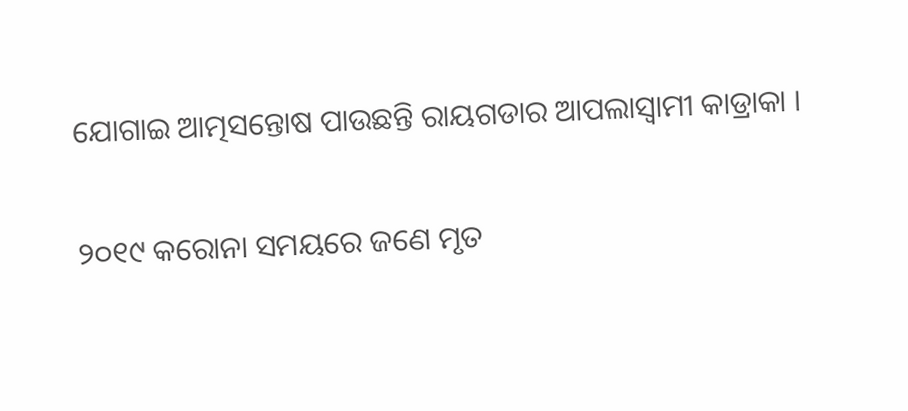ଯୋଗାଇ ଆତ୍ମସନ୍ତୋଷ ପାଉଛନ୍ତି ରାୟଗଡାର ଆପଲାସ୍ୱାମୀ କାଡ୍ରାକା ।

୨୦୧୯ କରୋନା ସମୟରେ ଜଣେ ମୃତ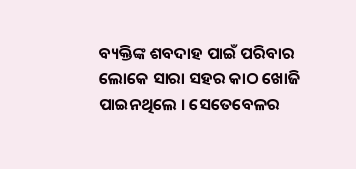ବ୍ୟକ୍ତିଙ୍କ ଶବଦାହ ପାଇଁ ପରିବାର ଲୋକେ ସାରା ସହର କାଠ ଖୋଜି ପାଇନଥିଲେ । ସେତେବେଳର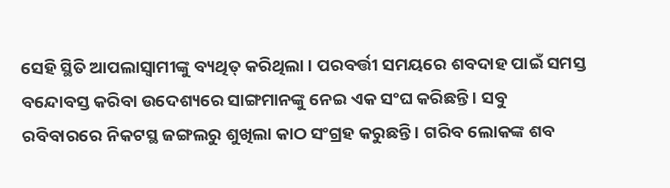ସେହି ସ୍ଥିତି ଆପଲାସ୍ୱାମୀଙ୍କୁ ବ୍ୟଥିତ୍ କରିଥିଲା । ପରବର୍ତ୍ତୀ ସମୟରେ ଶବଦାହ ପାଇଁ ସମସ୍ତ ବନ୍ଦୋବସ୍ତ କରିବା ଉଦେଶ୍ୟରେ ସାଙ୍ଗମାନଙ୍କୁ ନେଇ ଏକ ସଂଘ କରିଛନ୍ତି । ସବୁ ରବିବାରରେ ନିକଟସ୍ଥ ଜଙ୍ଗଲରୁ ଶୁଖିଲା କାଠ ସଂଗ୍ରହ କରୁଛନ୍ତି । ଗରିବ ଲୋକଙ୍କ ଶବ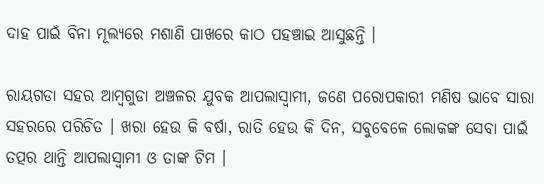ଦାହ ପାଇଁ ବିନା ମୂଲ୍ୟରେ ମଶାଣି ପାଖରେ କାଠ ପହଞ୍ଚାଇ ଆସୁଛନ୍ତି ।

ରାୟଗଡା ସହର ଆମ୍ବଗୁଡା ଅଞ୍ଚଳର ଯୁବକ ଆପଲାସ୍ୱାମୀ, ଜଣେ ପରୋପକାରୀ ମଣିଷ ଭାବେ ସାରା ସହରରେ ପରିଚିତ । ଖରା ହେଉ କି ବର୍ଷା, ରାତି ହେଉ କି ଦିନ, ସବୁବେଳେ ଲୋକଙ୍କ ସେବା ପାଇଁ ତତ୍ପର ଥାନ୍ତି ଆପଲାସ୍ୱାମୀ ଓ ତାଙ୍କ ଟିମ ।